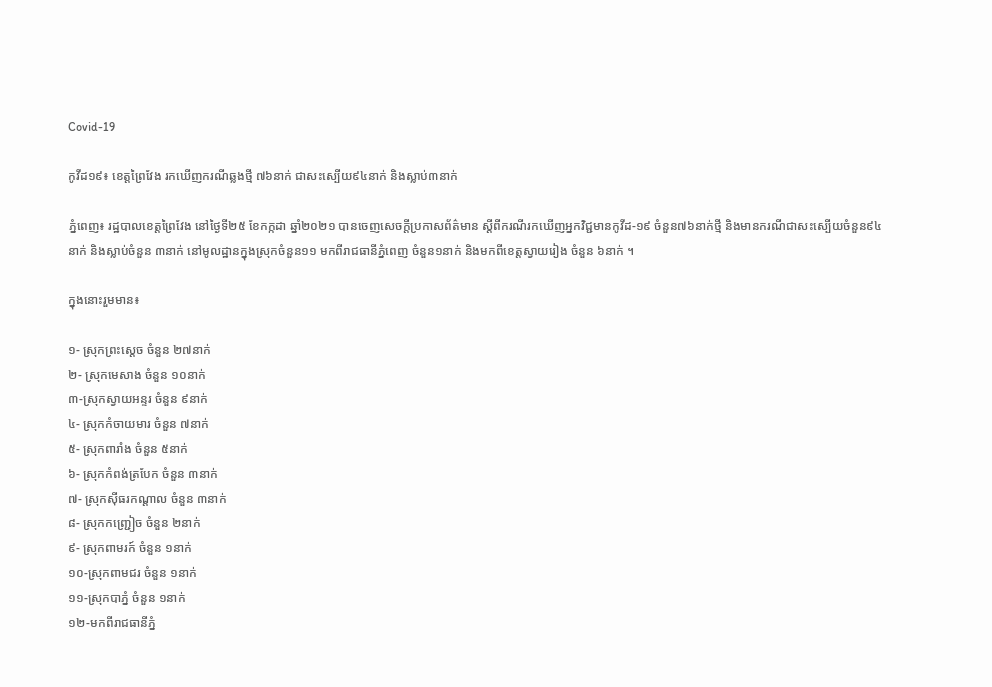Covid-19

កូវីដ១៩៖ ខេត្តព្រៃវែង រកឃើញករណីឆ្លងថ្មី ៧៦នាក់ ជាសះស្បើយ៩៤នាក់ និងស្លាប់៣នាក់

ភ្នំពេញ៖ រដ្ឋបាលខេត្តព្រៃវែង នៅថ្ងៃទី២៥ ខែកក្កដា ឆ្នាំ២០២១ បានចេញសេចក្ដីប្រកាសព័ត៌មាន ស្ដីពីករណីរកឃើញអ្នកវិជ្ជមានកូវីដ-១៩ ចំនួន៧៦នាក់ថ្មី និងមានករណីជាសះស្បើយចំនួន៩៤នាក់ និងស្លាប់ចំនួន ៣នាក់ នៅមូលដ្ឋានក្នុងស្រុកចំនួន១១ មកពីរាជធានីភ្នំពេញ ចំនួន១នាក់ និងមកពីខេត្តស្វាយរៀង ចំនួន ៦នាក់ ។

ក្នុងនោះរួមមាន៖

១- ស្រុកព្រះសេ្ដច ចំនួន ២៧នាក់
២- ស្រុកមេសាង ចំនួន ១០នាក់
៣-ស្រុកស្វាយអន្ទរ ចំនួន ៩នាក់
៤- ស្រុកកំចាយមារ ចំនួន ៧នាក់
៥- ស្រុកពារាំង ចំនួន ៥នាក់
៦- ស្រុកកំពង់ត្របែក ចំនួន ៣នាក់
៧- ស្រុកសុីធរកណ្ដាល ចំនួន ៣នាក់
៨- ស្រុកកញ្ជ្រៀច ចំនួន ២នាក់
៩- ស្រុកពាមរក៍ ចំនួន ១នាក់
១០-ស្រុកពាមជរ ចំនួន ១នាក់
១១-ស្រុកបាភ្នំ ចំនួន ១នាក់
១២-មកពីរាជធានីភ្នំ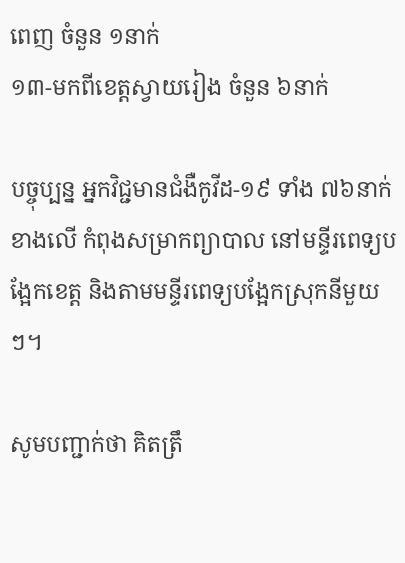ពេញ ចំនួន ១នាក់
១៣-មកពីខេត្តស្វាយរៀង ចំនួន ៦នាក់

បច្ចុប្បន្ន អ្នកវិជ្ជមានជំងឺកូវីដ-១៩ ទាំង ៧៦នាក់ ខាងលើ កំពុងសម្រាកព្យាបាល នៅមន្ទីរពេទ្យបង្អែកខេត្ត និងតាមមន្ទីរពេទ្យបង្អែកស្រុកនីមួយៗ។

សូមបញ្ជាក់ថា គិតត្រឹ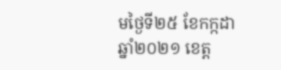មថ្ងៃទី២៥ ខែកក្កដា ឆ្នាំ២០២១ ខេត្ត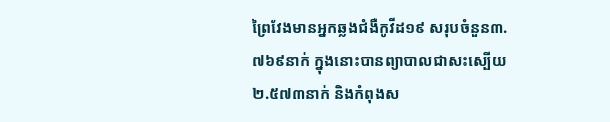ព្រៃវែងមានអ្នកឆ្លងជំងឺកូវីដ១៩ សរុបចំនួន៣.៧៦៩នាក់ ក្នុងនោះបានព្យាបាលជាសះស្បើយ ២.៥៧៣នាក់ និងកំពុងស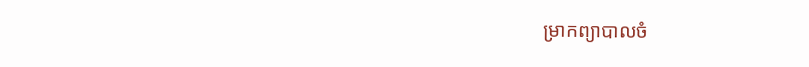ម្រាកព្យាបាលចំ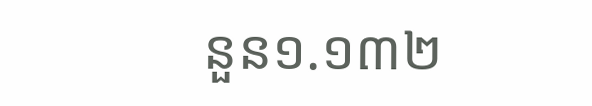នួន១.១៣២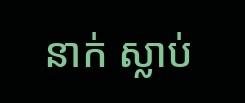នាក់ ស្លាប់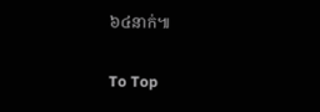៦៤នាក់៕

To Top